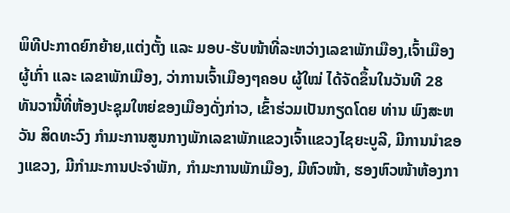ພິທີປະກາດຍົກຍ້າຍ,ແຕ່ງຕັ້ງ ແລະ ມອບ-ຮັບໜ້າທີ່ລະຫວ່າງເລຂາພັກເມືອງ,ເຈົ້າເມືອງຜູ້ເກົ່າ ແລະ ເລຂາພັກເມືອງ, ວ່າການເຈົ້າເມືອງໆຄອບ ຜູ້ໃໝ່ ໄດ້ຈັດຂຶ້ນໃນວັນທີ 28 ທັນວານີ້ທີ່ຫ້ອງປະຊຸມໃຫຍ່ຂອງເມືອງດັ່ງກ່າວ, ເຂົ້າຮ່ວມເປັນກຽດໂດຍ ທ່ານ ພົງສະຫວັນ ສິດທະວົງ ກໍາມະການສູນກາງພັກເລຂາພັກແຂວງເຈົ້າແຂວງໄຊຍະບູລີ, ມີການນໍາຂອງແຂວງ, ມີກໍາມະການປະຈໍາພັກ, ກໍາມະການພັກເມືອງ, ມີຫົວໜ້າ, ຮອງຫົວໜ້າຫ້ອງກາ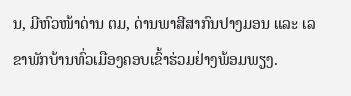ນ, ມີຫົວໜ້າດ່ານ ຕມ, ດ່ານພາສີສາກົນປາງມອນ ແລະ ເລຂາພັກບ້ານທົ່ວເມືອງຄອບເຂົ້າຮ່ວມຢ່າງພ້ອມພຽງ.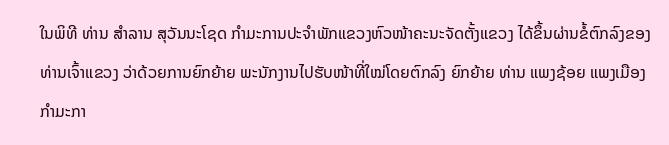ໃນພິທີ ທ່ານ ສໍາລານ ສຸວັນນະໂຊດ ກໍາມະການປະຈໍາພັກແຂວງຫົວໜ້າຄະນະຈັດຕັ້ງແຂວງ ໄດ້ຂຶ້ນຜ່ານຂໍ້ຕົກລົງຂອງທ່ານເຈົ້າແຂວງ ວ່າດ້ວຍການຍົກຍ້າຍ ພະນັກງານໄປຮັບໜ້າທີ່ໃໝ່ໂດຍຕົກລົງ ຍົກຍ້າຍ ທ່ານ ແພງຊ້ອຍ ແພງເມືອງ ກໍາມະກາ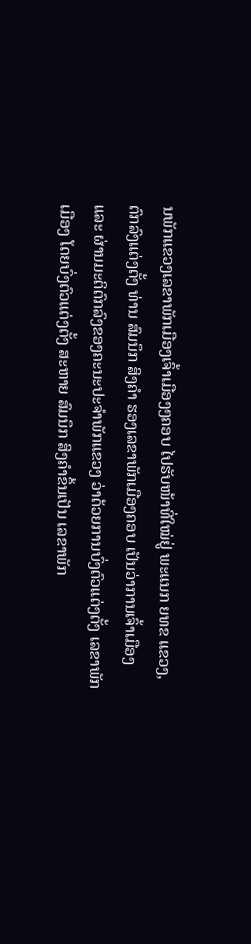ນພັກແຂວງເລຂາພັກເມືອງເຈົ້າເມືອງໆຄອບ ໄປຮັບໜ້າທີ່ໃໝ່ຢູ່ ພະແນກ ຍທຂ ແຂວງ, ຕົກລົງແຕ່ງຕັ້ງ ທ່ານ ສົມນຶກ ສິງຄໍາ ຮອງເລຂາພັກເມືອງຄອບ ເປັນວ່າການເຈົ້າເມືອງ ແລະ ຜ່ານມະຕິຕົກລົງຂອງຄະນະປະຈໍາພັກແຂວງ ວ່າດ້ວຍການບົ່ງຕົວແຕ່ງຕັ້ງ ເລຂາພັກເມືອງ ໂດຍບົ່ງຕົວແຕ່ງຕັ້ງ ສະຫາຍ ສົມນຶກ ສິງຄໍາຂຶ້ນເປັນ ເລຂາພັກ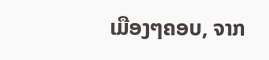ເມືອງໆຄອບ, ຈາກ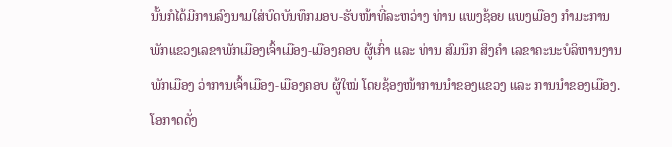ນັ້ນກໍໄດ້ມີການລົງນາມໃສ່ບົດບັນທຶກມອບ-ຮັບໜ້າທີ່ລະຫວ່າງ ທ່ານ ແພງຊ້ອຍ ແພງເມືອງ ກໍາມະການພັກແຂວງເລຂາພັກເມືອງເຈົ້າເມືອງ-ເມືອງຄອບ ຜູ້ເກົ່າ ແລະ ທ່ານ ສົມນຶກ ສິງຄໍາ ເລຂາຄະນະບໍລິຫານງານພັກເມືອງ ວ່າການເຈົ້າເມືອງ-ເມືອງຄອບ ຜູ້ໃໝ່ ໂດຍຊ້ອງໜ້າການນໍາຂອງແຂວງ ແລະ ການນໍາຂອງເມືອງ.
ໂອກາດດັ່ງ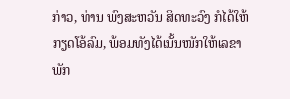ກ່າວ, ທ່ານ ພົງສະຫວັນ ສິດທະວົງ ກໍໄດ້ໃຫ້ກຽດໂອ້ລົມ, ພ້ອມທັງໄດ້ເນັ້ນໜັກໃຫ້ເລຂາພັກ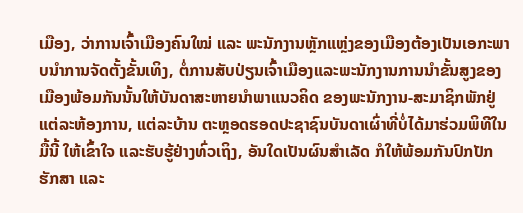ເມືອງ, ວ່າການເຈົ້າເມືອງຄົນໃໝ່ ແລະ ພະນັກງານຫຼັກແຫຼ່ງຂອງເມືອງຕ້ອງເປັນເອກະພາບນຳການຈັດຕັ້ງຂັ້ນເທິງ, ຕໍ່ການສັບປ່ຽນເຈົ້າເມືອງແລະພະນັກງານການນຳຂັ້ນສູງຂອງເມືອງພ້ອມກັນນັ້ນໃຫ້ບັນດາສະຫາຍນຳພາແນວຄິດ ຂອງພະນັກງານ-ສະມາຊິກພັກຢູ່ແຕ່ລະຫ້ອງການ, ແຕ່ລະບ້ານ ຕະຫຼອດຮອດປະຊາຊົນບັນດາເຜົ່າທີ່ບໍ່ໄດ້ມາຮ່ວມພິທີໃນມື້ນີ້ ໃຫ້ເຂົ້າໃຈ ແລະຮັບຮູ້ຢ່າງທົ່ວເຖິງ, ອັນໃດເປັນຜົນສຳເລັດ ກໍໃຫ້ພ້ອມກັນປົກປັກຮັກສາ ແລະ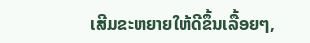ເສີມຂະຫຍາຍໃຫ້ດີຂຶ້ນເລື້ອຍໆ,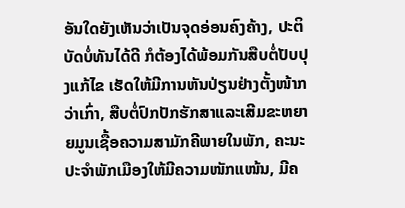ອັນໃດຍັງເຫັນວ່າເປັນຈຸດອ່ອນຄົງຄ້າງ, ປະຕິບັດບໍ່ທັນໄດ້ດີ ກໍຕ້ອງໄດ້ພ້ອມກັນສືບຕໍ່ປັບປຸງແກ້ໄຂ ເຮັດໃຫ້ມີການຫັນປ່ຽນຢ່າງຕັ້ງໜ້າກວ່າເກົ່າ, ສືບຕໍ່ປົກປັກຮັກສາແລະເສີມຂະຫຍາຍມູນເຊື້ອຄວາມສາມັກຄີພາຍໃນພັກ, ຄະນະປະຈຳພັກເມືອງໃຫ້ມີຄວາມໜັກແໜ້ນ, ມີຄ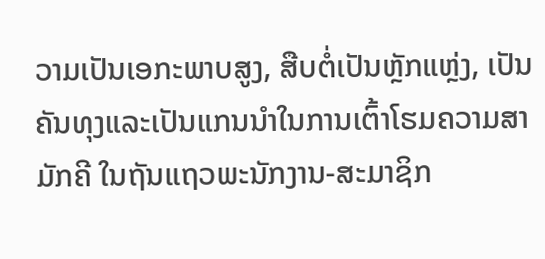ວາມເປັນເອກະພາບສູງ, ສືບຕໍ່ເປັນຫຼັກແຫຼ່ງ, ເປັນຄັນທຸງແລະເປັນແກນນຳໃນການເຕົ້າໂຮມຄວາມສາມັກຄີ ໃນຖັນແຖວພະນັກງານ-ສະມາຊິກ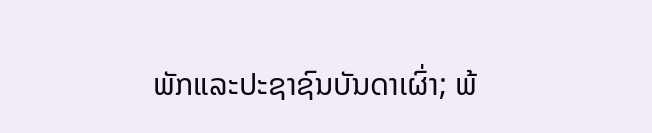ພັກແລະປະຊາຊົນບັນດາເຜົ່າ; ພ້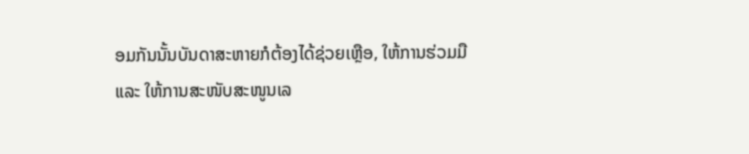ອມກັນນັ້ນບັນດາສະຫາຍກໍຕ້ອງໄດ້ຊ່ວຍເຫຼືອ, ໃຫ້ການຮ່ວມມື ແລະ ໃຫ້ການສະໜັບສະໜູນເລ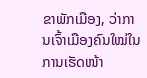ຂາພັກເມືອງ, ວ່າການເຈົ້າເມືອງຄົນໃໝ່ໃນການເຮັດໜ້າ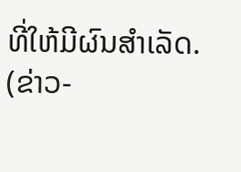ທີ່ໃຫ້ມີຜົນສໍາເລັດ.
(ຂ່າວ-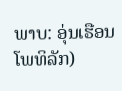ພາບ: ອຸ່ນເຮືອນ ໂພທິລັກ)